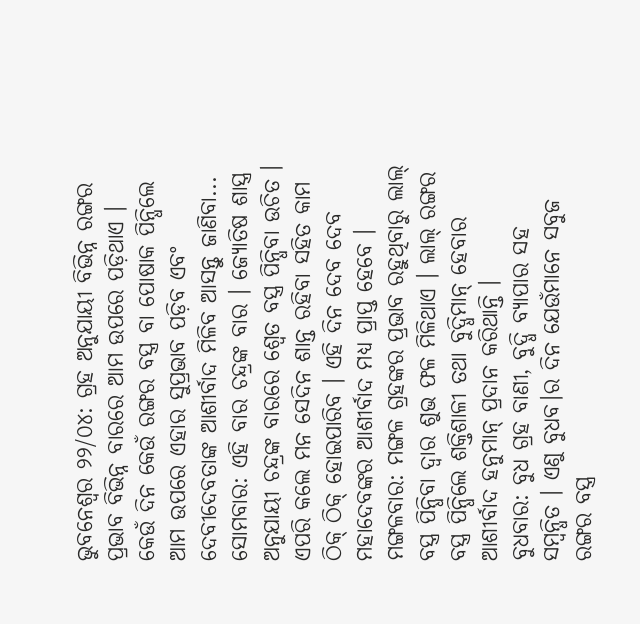ଭୁବନେଶ୍ୱର ୨୨/୦୪: ଗ୍ରହ ଅନୁଯାୟୀ ବିଭିନ୍ନ ରଙ୍ଗର ପ୍ରଭାବ ବିଭିନ୍ନ ବାରରେ ଆମ ଉପରେ ପଡ଼ିଥାଏ । କେଉଁ ଦିନ କେଉଁ ରଙ୍ଗର ବସ୍ତ୍ର ବା ପୋଷାକ ପିନ୍ଧିଲେ ଆମ ଉପରେ ଏହାର ସୁପ୍ରଭାବ ପଡ଼ିବ ଏବଂ ଦେବୀଦେବତାଙ୍କ ଆଶୀର୍ବାଦ ମିଳିବ ଆସନ୍ତୁ ଜାଣିବା...
ସୋମବାର: ଏହି ବାର ଚନ୍ଦ୍ରଙ୍କ ବାର । ଜ୍ୟୋତିଷ ଶାସ୍ତ୍ର ଅନୁଯାୟୀ ଚନ୍ଦ୍ରଙ୍କ ବାରରେ ଶ୍ୱେତ ବସ୍ତ୍ର ପିନ୍ଧିବା ଉଚିତ । ଏପରି କଲେ ମନ ସେଦିନ ଶାନ୍ତ ରହିବା ସହିତ କାମ ଠିକ୍ ଠିକ୍ ହୋଇପାରିବ । ଏହି ଦିନ ଦେବ ଦେବ ମହାଦେବଙ୍କର ଆଶୀର୍ବାଦ ମଧ୍ୟ ପ୍ରାପ୍ତ ହେବେ ।
ମଙ୍ଗଳବାର: ମଙ୍ଗଳ ଗ୍ରହଙ୍କର ପ୍ରଭାବ ରହୁଥିବାରୁ ଲାଲ୍ ବସ୍ତ୍ର ପିନ୍ଧିବା ଦ୍ୱାର ଶୁଭ ଫଳ ମିଳିଥାଏ । ଲାଲ୍ ରଙ୍ଗର ବସ୍ତ୍ର ପିନ୍ଧିଲେ ଶକ୍ତିଶାଳୀ ତଥା ବୁଦ୍ଧିମାନ୍ ହେବାର ଆଶୀର୍ବାଦ ହନୁମାନ୍ ପ୍ରଦାନ କରିଥାନ୍ତି ।
ବୁଧବାର: ବୁଧ ଗ୍ରହ ବାଣୀ, ବୁଦ୍ଧି ବ୍ୟାପାର ସହ ସମ୍ବନ୍ଧିତ । ଏଣୁ ବୁଧବ।ର ଦିନ ଯେଉଁମାନେ ସବୁଜ ରଙ୍ଗର ବସ୍ତ୍ର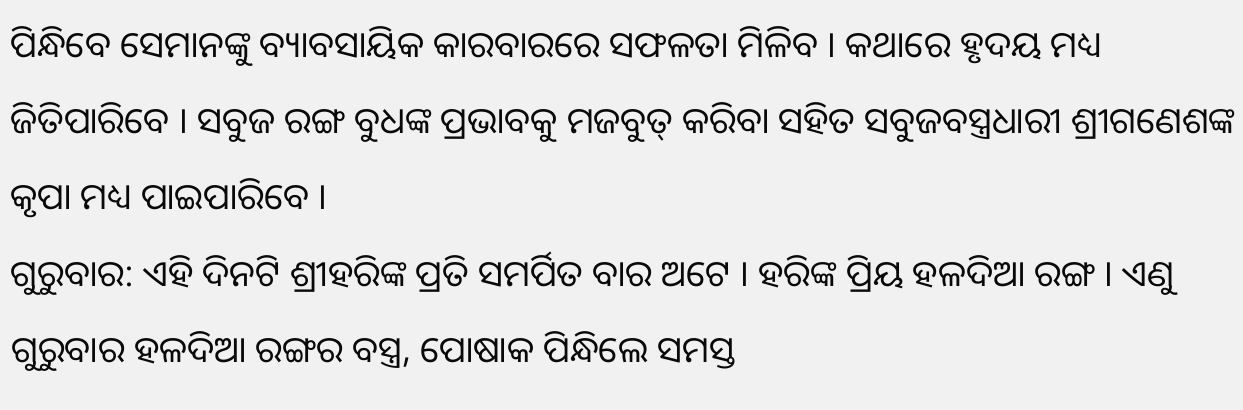ପିନ୍ଧିବେ ସେମାନଙ୍କୁ ବ୍ୟାବସାୟିକ କାରବାରରେ ସଫଳତା ମିଳିବ । କଥାରେ ହୃଦୟ ମଧ୍ୟ ଜିତିପାରିବେ । ସବୁଜ ରଙ୍ଗ ବୁଧଙ୍କ ପ୍ରଭାବକୁ ମଜବୁତ୍ କରିବା ସହିତ ସବୁଜବସ୍ତ୍ରଧାରୀ ଶ୍ରୀଗଣେଶଙ୍କ କୃପା ମଧ୍ୟ ପାଇପାରିବେ ।
ଗୁରୁବାର: ଏହି ଦିନଟି ଶ୍ରୀହରିଙ୍କ ପ୍ରତି ସମର୍ପିତ ବାର ଅଟେ । ହରିଙ୍କ ପ୍ରିୟ ହଳଦିଆ ରଙ୍ଗ । ଏଣୁ ଗୁରୁବାର ହଳଦିଆ ରଙ୍ଗର ବସ୍ତ୍ର, ପୋଷାକ ପିନ୍ଧିଲେ ସମସ୍ତ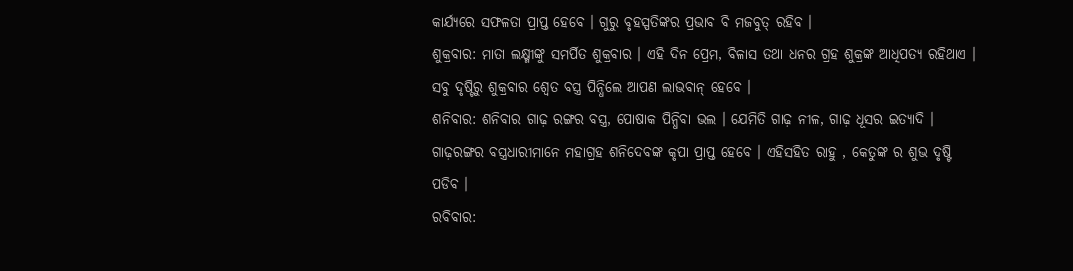କାର୍ଯ୍ୟରେ ସଫଳତା ପ୍ରାପ୍ତ ହେବେ । ଗୁରୁ ବୃହସ୍ପତିଙ୍କର ପ୍ରଭାବ ବି ମଜବୁତ୍ ରହିବ ।
ଶୁକ୍ରବାର: ମାତା ଲକ୍ଷ୍ମୀଙ୍କୁ ସମର୍ପିତ ଶୁକ୍ରବାର । ଏହି ଦିନ ପ୍ରେମ, ବିଳାସ ତଥା ଧନର ଗ୍ରହ ଶୁକ୍ରଙ୍କ ଆଧିପତ୍ୟ ରହିଥାଏ । ସବୁ ଦୃଷ୍ଟିରୁ ଶୁକ୍ରବାର ଶ୍ୱେତ ବସ୍ତ୍ର ପିନ୍ଧିଲେ ଆପଣ ଲାଭବାନ୍ ହେବେ ।
ଶନିବାର: ଶନିବାର ଗାଢ଼ ରଙ୍ଗର ବସ୍ତ୍ର, ପୋଷାକ ପିନ୍ଧିବା ଭଲ । ଯେମିତି ଗାଢ଼ ନୀଳ, ଗାଢ଼ ଧୂସର ଇତ୍ୟାଦି । ଗାଢ଼ରଙ୍ଗର ବସ୍ତ୍ରଧାରୀମାନେ ମହାଗ୍ରହ ଶନିଦେବଙ୍କ କୃପା ପ୍ରାପ୍ତ ହେବେ । ଏହିସହିତ ରାହୁ , କେତୁଙ୍କ ର ଶୁଭ ଦୃଷ୍ଟି ପଡିବ ।
ରବିବାର: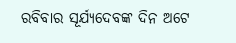ରବିବାର ସୂର୍ଯ୍ୟଦେବଙ୍କ ଦିନ ଅଟେ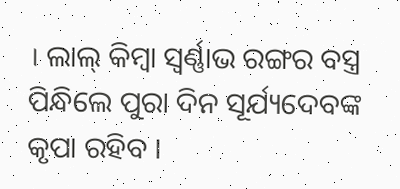। ଲାଲ୍ କିମ୍ବା ସ୍ୱର୍ଣ୍ଣାଭ ରଙ୍ଗର ବସ୍ତ୍ର ପିନ୍ଧିଲେ ପୁରା ଦିନ ସୂର୍ଯ୍ୟଦେବଙ୍କ କୃପା ରହିବ ।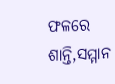ଫଳରେ ଶାନ୍ତି,ସମ୍ମାନ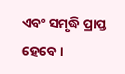ଏବଂ ସମୃଦ୍ଧି ପ୍ରାପ୍ତ ହେବେ ।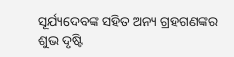ସୂର୍ଯ୍ୟଦେବଙ୍କ ସହିତ ଅନ୍ୟ ଗ୍ରହଗଣଙ୍କର ଶୁଭ ଦୃଷ୍ଟି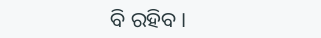ବି ରହିବ ।